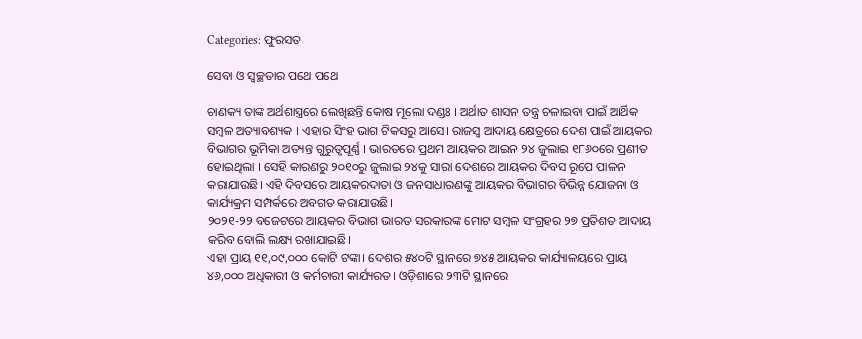Categories: ଫୁରସତ

ସେବା ଓ ସ୍ବଚ୍ଛତାର ପଥେ ପଥେ

ଚାଣକ୍ୟ ତାଙ୍କ ଅର୍ଥଶାସ୍ତ୍ରରେ ଲେଖିଛନ୍ତି କୋଷ ମୂଲୋ ଦଣ୍ଡଃ । ଅର୍ଥାତ ଶାସନ ତନ୍ତ୍ର ଚଳାଇବା ପାଇଁ ଆର୍ଥିକ ସମ୍ବଳ ଅତ୍ୟାବଶ୍ୟକ । ଏହାର ସିଂହ ଭାଗ ଟିକସରୁ ଆସେ। ରାଜସ୍ବ ଆଦାୟ କ୍ଷେତ୍ରରେ ଦେଶ ପାଇଁ ଆୟକର ବିଭାଗର ଭୂମିକା ଅତ୍ୟନ୍ତ ଗୁରୁତ୍ୱପୂର୍ଣ୍ଣ । ଭାରତରେ ପ୍ରଥମ ଆୟକର ଆଇନ ୨୪ ଜୁଲାଇ ୧୮୬୦ରେ ପ୍ରଣୀତ ହୋଇଥିଲା । ସେହି କାରଣରୁ ୨୦୧୦ରୁ ଜୁଲାଇ ୨୪କୁ ସାରା ଦେଶରେ ଆୟକର ଦିବସ ରୂପେ ପାଳନ କରାଯାଉଛି। ଏହି ଦିବସରେ ଆୟକରଦାତା ଓ ଜନସାଧାରଣଙ୍କୁ ଆୟକର ବିଭାଗର ବିଭିନ୍ନ ଯୋଜନା ଓ କାର୍ଯ୍ୟକ୍ରମ ସମ୍ପର୍କରେ ଅବଗତ କରାଯାଉଛି।
୨୦୨୧-୨୨ ବଜେଟରେ ଆୟକର ବିଭାଗ ଭାରତ ସରକାରଙ୍କ ମୋଟ ସମ୍ବଳ ସଂଗ୍ରହର ୨୭ ପ୍ରତିଶତ ଆଦାୟ କରିବ ବୋଲି ଲକ୍ଷ୍ୟ ରଖାଯାଇଛି।
ଏହା ପ୍ରାୟ ୧୧,୦୯,୦୦୦ କୋଟି ଟଙ୍କା। ଦେଶର ୫୪୦ଟି ସ୍ଥାନରେ ୭୪୫ ଆୟକର କାର୍ଯ୍ୟାଳୟରେ ପ୍ରାୟ ୪୬,୦୦୦ ଅଧିକାରୀ ଓ କର୍ମଚାରୀ କାର୍ଯ୍ୟରତ। ଓଡ଼ିଶାରେ ୨୩ଟି ସ୍ଥାନରେ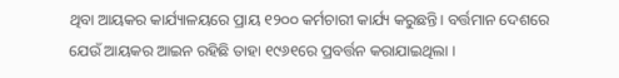ଥିବା ଆୟକର କାର୍ଯ୍ୟାଳୟରେ ପ୍ରାୟ ୧୨୦୦ କର୍ମଚାରୀ କାର୍ଯ୍ୟ କରୁଛନ୍ତି। ବର୍ତ୍ତମାନ ଦେଶରେ ଯେଉଁ ଆୟକର ଆଇନ ରହିଛି ତାହା ୧୯୬୧ରେ ପ୍ରବର୍ତ୍ତନ କରାଯାଇଥିଲା ।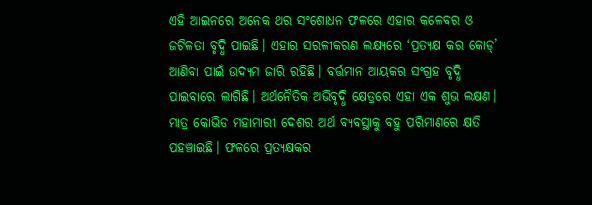ଏହି ଆଇନରେ ଅନେକ ଥର ସଂଶୋଧନ ଫଳରେ ଏହାର କଳେବର ଓ ଜଟିଳତା ବୃଦ୍ଧି ପାଇଛି। ଏହାର ସରଳୀକରଣ ଲକ୍ଷ୍ୟରେ ‘ପ୍ରତ୍ୟକ୍ଷ କର କୋଡ୍‌’ ଆଣିବା ପାଇଁ ଉଦ୍ୟମ ଜାରି ରହିଛି। ବର୍ତ୍ତମାନ ଆୟକର ସଂଗ୍ରହ ବୃଦ୍ଧି ପାଇବାରେ ଲାଗିଛି। ଅର୍ଥନୈତିକ ଅଭିବୃଦ୍ଧି କ୍ଷେତ୍ରରେ ଏହା ଏକ ଶୁଭ ଲକ୍ଷଣ। ମାତ୍ର କୋଭିଡ ମହାମାରୀ ଦେଶର ଅର୍ଥ ବ୍ୟବସ୍ଥାକୁ ବହୁ ପରିମାଣରେ କ୍ଷତି ପହଞ୍ଚାଇଛି। ଫଳରେ ପ୍ରତ୍ୟକ୍ଷକର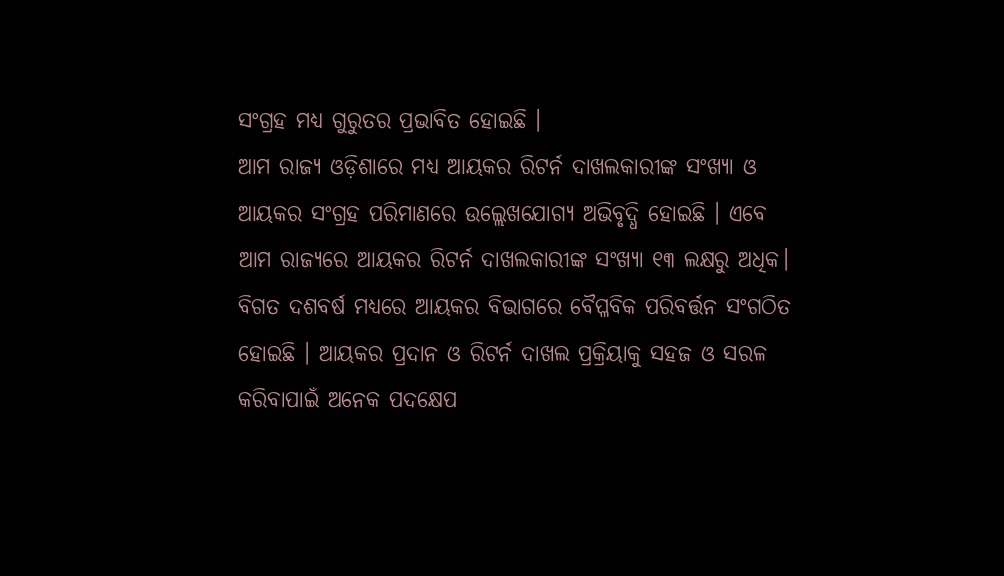ସଂଗ୍ରହ ମଧ୍ୟ ଗୁରୁତର ପ୍ରଭାବିତ ହୋଇଛି ।
ଆମ ରାଜ୍ୟ ଓଡ଼ିଶାରେ ମଧ୍ୟ ଆୟକର ରିଟର୍ନ ଦାଖଲକାରୀଙ୍କ ସଂଖ୍ୟା ଓ ଆୟକର ସଂଗ୍ରହ ପରିମାଣରେ ଉଲ୍ଲେଖଯୋଗ୍ୟ ଅଭିବୃଦ୍ଧି ହୋଇଛି । ଏବେ ଆମ ରାଜ୍ୟରେ ଆୟକର ରିଟର୍ନ ଦାଖଲକାରୀଙ୍କ ସଂଖ୍ୟା ୧୩ ଲକ୍ଷରୁ ଅଧିକ। ବିଗତ ଦଶବର୍ଷ ମଧ୍ୟରେ ଆୟକର ବିଭାଗରେ ବୈପ୍ଳବିକ ପରିବର୍ତ୍ତନ ସଂଗଠିତ ହୋଇଛି । ଆୟକର ପ୍ରଦାନ ଓ ରିଟର୍ନ ଦାଖଲ ପ୍ରକ୍ରିୟାକୁ ସହଜ ଓ ସରଳ କରିବାପାଇଁ ଅନେକ ପଦକ୍ଷେପ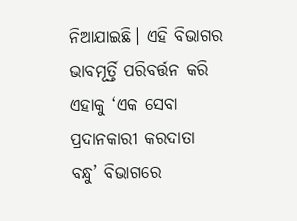ନିଆଯାଇଛି। ଏହି ବିଭାଗର ଭାବମୂର୍ତ୍ତି ପରିବର୍ତ୍ତନ କରି ଏହାକୁ ‘ଏକ ସେବା ପ୍ରଦାନକାରୀ କରଦାତା ବନ୍ଧୁ’ ବିଭାଗରେ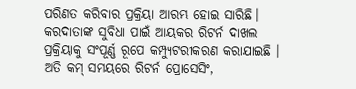ପରିଣତ କରିବାର ପ୍ରକ୍ରିୟା ଆରମ୍ଭ ହୋଇ ସାରିଛି। କରଦାତାଙ୍କ ସୁବିଧା ପାଇଁ ଆୟକର ରିଟର୍ନ ଦାଖଲ ପ୍ରକ୍ରିୟାକୁ ସଂପୂର୍ଣ୍ଣ ରୂପେ କମ୍ପ୍ୟୁଟରୀକରଣ କରାଯାଇଛି । ଅତି କମ୍‌ ସମୟରେ ରିଟର୍ନ ପ୍ରୋସେସିଂ,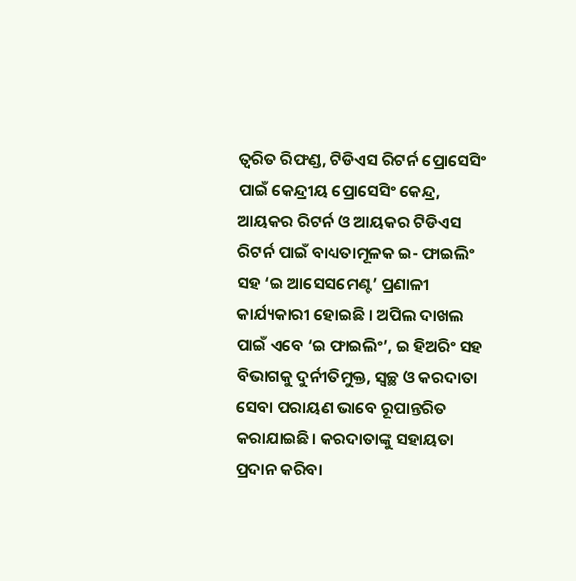ତ୍ୱରିତ ରିଫଣ୍ଡ, ଟିଡିଏସ ରିଟର୍ନ ପ୍ରୋସେସିଂ ପାଇଁ କେନ୍ଦ୍ରୀୟ ପ୍ରୋସେସିଂ କେନ୍ଦ୍ର, ଆୟକର ରିଟର୍ନ ଓ ଆୟକର ଟିଡିଏସ ରିଟର୍ନ ପାଇଁ ବାଧ୍ୟତାମୂଳକ ଇ- ଫାଇଲିଂ ସହ ‘ଇ ଆସେସମେଣ୍ଟ’ ପ୍ରଣାଳୀ କାର୍ଯ୍ୟକାରୀ ହୋଇଛି । ଅପିଲ ଦାଖଲ ପାଇଁ ଏବେ ‘ଇ ଫାଇଲିଂ’, ଇ ହିଅରିଂ ସହ ବିଭାଗକୁ ଦୁର୍ନୀତିମୁକ୍ତ, ସ୍ବଚ୍ଛ ଓ କରଦାତା ସେବା ପରାୟଣ ଭାବେ ରୂପାନ୍ତରିତ କରାଯାଇଛି। କରଦାତାଙ୍କୁ ସହାୟତା ପ୍ରଦାନ କରିବା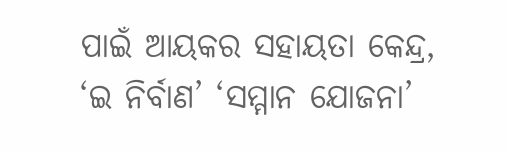ପାଇଁ ଆୟକର ସହାୟତା କେନ୍ଦ୍ର, ‘ଇ ନିର୍ବାଣ’ ‘ସମ୍ମାନ ଯୋଜନା’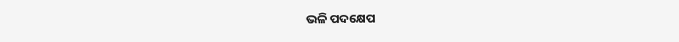ଭଳି ପଦକ୍ଷେପ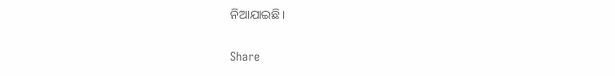ନିଆଯାଇଛି।

Share